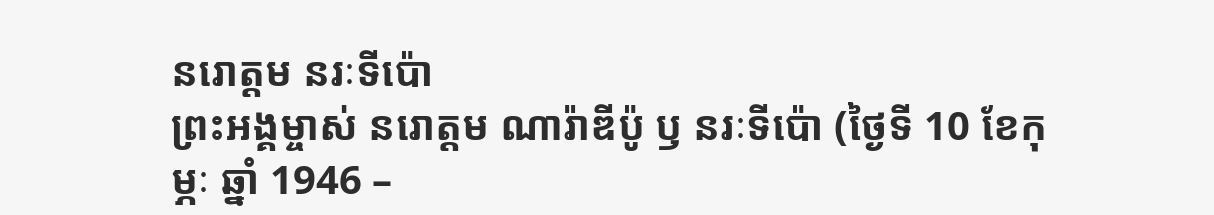នរោត្តម នរៈទីប៉ោ
ព្រះអង្គម្ចាស់ នរោត្តម ណារ៉ាឌីប៉ូ ឫ នរៈទីប៉ោ (ថ្ងៃទី 10 ខែកុម្ភៈ ឆ្នាំ 1946 –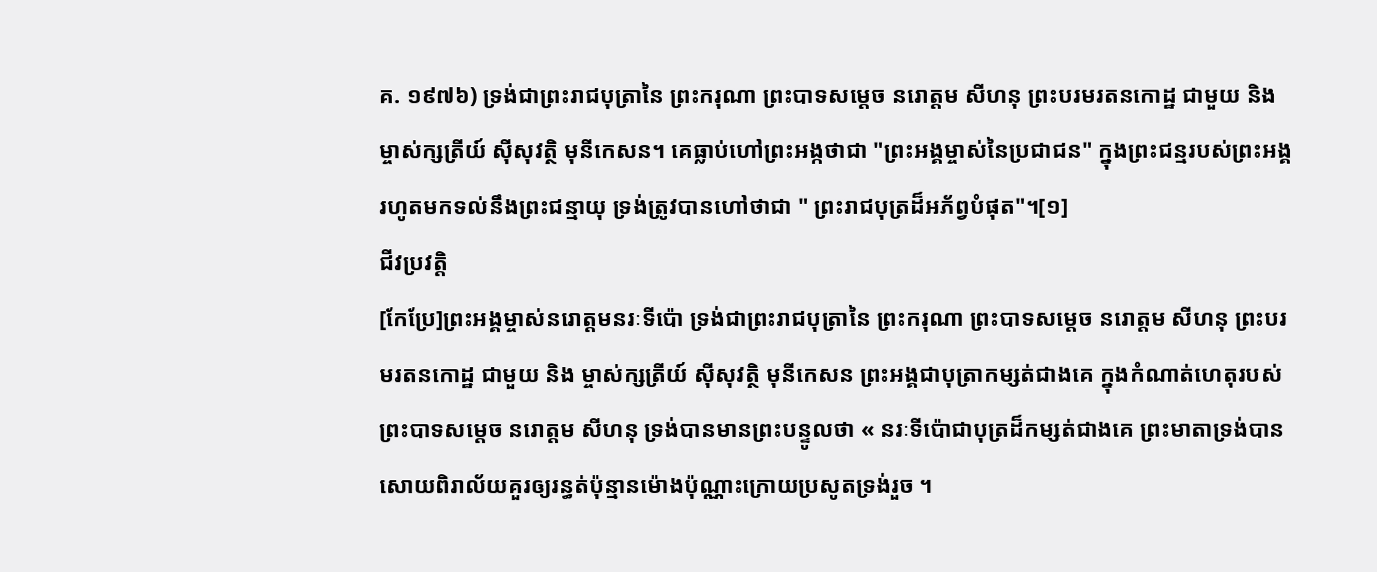គ. ១៩៧៦) ទ្រង់ជាព្រះរាជបុត្រានៃ ព្រះករុណា ព្រះបាទសម្តេច នរោត្តម សីហនុ ព្រះបរមរតនកោដ្ឋ ជាមួយ និង ម្ចាស់ក្សត្រីយ៍ ស៊ីសុវត្ថិ មុនីកេសន។ គេធ្លាប់ហៅព្រះអង្កថាជា "ព្រះអង្គម្ចាស់នៃប្រជាជន" ក្នុងព្រះជន្មរបស់ព្រះអង្គ រហូតមកទល់នឹងព្រះជន្មាយុ ទ្រង់ត្រូវបានហៅថាជា " ព្រះរាជបុត្រដ៏អភ័ព្វបំផុត"។[១]
ជីវប្រវត្តិ
[កែប្រែ]ព្រះអង្គម្ចាស់នរោត្តមនរៈទីប៉ោ ទ្រង់ជាព្រះរាជបុត្រានៃ ព្រះករុណា ព្រះបាទសម្តេច នរោត្តម សីហនុ ព្រះបរមរតនកោដ្ឋ ជាមួយ និង ម្ចាស់ក្សត្រីយ៍ ស៊ីសុវត្ថិ មុនីកេសន ព្រះអង្គជាបុត្រាកម្សត់ជាងគេ ក្នុងកំណាត់ហេតុរបស់ព្រះបាទសម្តេច នរោត្តម សីហនុ ទ្រង់បានមានព្រះបន្ទូលថា « នរៈទីប៉ោជាបុត្រដ៏កម្សត់ជាងគេ ព្រះមាតាទ្រង់បានសោយពិរាល័យគួរឲ្យរន្ធត់ប៉ុន្មានម៉ោងប៉ុណ្ណាះក្រោយប្រសូតទ្រង់រួច ។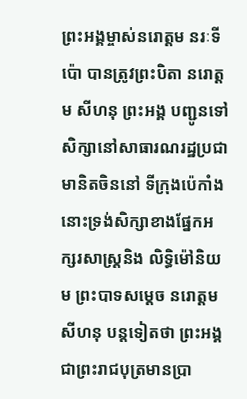ព្រះអង្គម្ចាស់នរោត្តម នរៈទីប៉ោ បានត្រូវព្រះបិតា នរោត្តម សីហនុ ព្រះអង្គ បញ្ជូនទៅសិក្សានៅសាធារណរដ្ឋប្រជាមានិតចិននៅ ទីក្រុងប៉េកាំង នោះទ្រង់សិក្សាខាងផែ្នកអក្សរសាស្រ្តនិង លិទ្ធិម៉ៅនិយម ព្រះបាទសម្តេច នរោត្តម សីហនុ បន្តទៀតថា ព្រះអង្គជាព្រះរាជបុត្រមានប្រា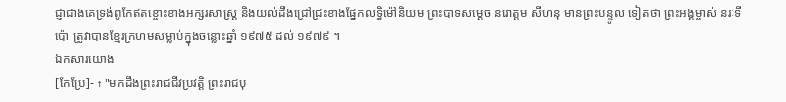ជ្ញាជាងគេទ្រង់ពូកែឥតខ្ចោះខាងអក្សរសាស្រ្ត និងយល់ដឹងជ្រៅជ្រះខាងផែ្នកលទ្ធិម៉ៅនិយម ព្រះបាទសម្តេច នរោត្តម សីហនុ មានព្រះបន្ទូល ទៀតថា ព្រះអង្គម្ចាស់ នរៈទីប៉ោ ត្រូវាបានខែ្មរក្រហមសម្លាប់ក្នុងចន្លោះឆ្នាំ ១៩៧៥ ដល់ ១៩៧៩ ។
ឯកសារយោង
[កែប្រែ]- ↑ "មកដឹងព្រះរាជជីវប្រវត្តិ ព្រះរាជបុ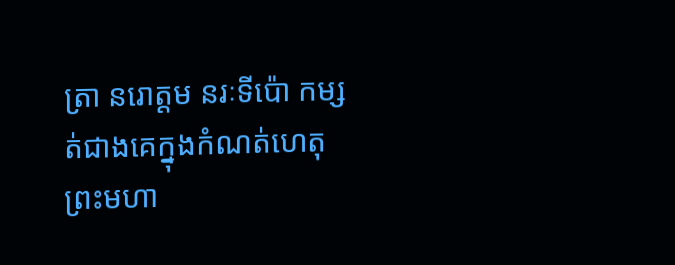ត្រា នរោត្ដម នរៈទីប៉ោ កម្សត់ជាងគេក្នុងកំណត់ហេតុព្រះមហា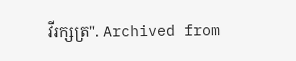វីរក្សត្រ". Archived from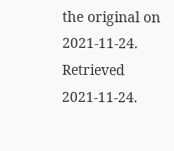the original on 2021-11-24. Retrieved 2021-11-24.